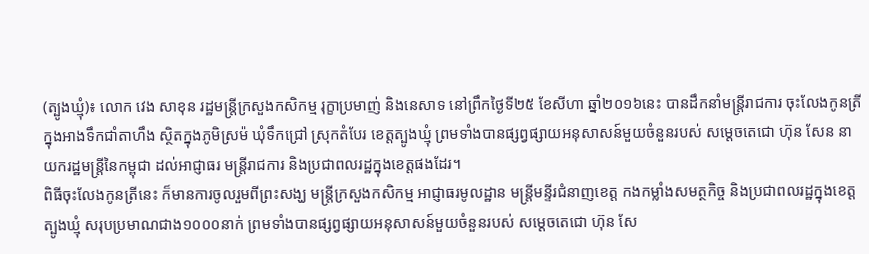(ត្បូងឃ្មុំ)៖ លោក វេង សាខុន រដ្ឋមន្រ្តីក្រសួងកសិកម្ម រុក្ខាប្រមាញ់ និងនេសាទ នៅព្រឹកថ្ងៃទី២៥ ខែសីហា ឆ្នាំ២០១៦នេះ បានដឹកនាំមន្រ្តីរាជការ ចុះលែងកូនត្រីក្នុងអាងទឹកជាំតាហឹង ស្ថិតក្នុងភូមិស្រម៉ ឃុំទឹកជ្រៅ ស្រុកតំបែរ ខេត្តត្បូងឃ្មុំ ព្រមទាំងបានផ្សព្វផ្សាយអនុសាសន៍មួយចំនួនរបស់ សម្ដេចតេជោ ហ៊ុន សែន នាយករដ្ឋមន្រ្តីនៃកម្ពុជា ដល់អាជ្ញាធរ មន្រ្តីរាជការ និងប្រជាពលរដ្ឋក្នុងខេត្តផងដែរ។
ពិធីចុះលែងកូនត្រីនេះ ក៏មានការចូលរួមពីព្រះសង្ឃ មន្ត្រីក្រសួងកសិកម្ម អាជ្ញាធរមូលដ្ឋាន មន្ត្រីមន្ទីរជំនាញខេត្ត កងកម្លាំងសមត្ថកិច្ច និងប្រជាពលរដ្ឋក្នុងខេត្តត្បូងឃ្មុំ សរុបប្រមាណជាង១០០០នាក់ ព្រមទាំងបានផ្សព្វផ្សាយអនុសាសន៍មួយចំនួនរបស់ សម្ដេចតេជោ ហ៊ុន សែ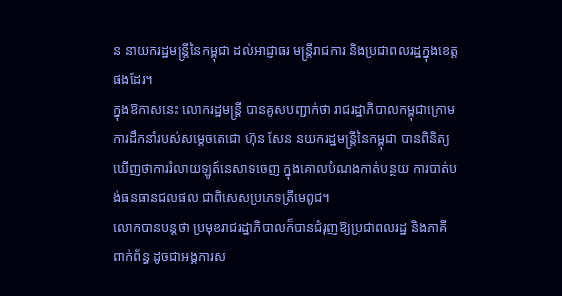ន នាយករដ្ឋមន្រ្តីនៃកម្ពុជា ដល់អាជ្ញាធរ មន្រ្តីរាជការ និងប្រជាពលរដ្ឋក្នុងខេត្តផងដែរ។
ក្នុងឱកាសនេះ លោករដ្ឋមន្រ្តី បានគូសបញ្ជាក់ថា រាជរដ្ឋាភិបាលកម្ពុជាក្រោមការដឹកនាំរបស់សម្តេចតេជោ ហ៊ុន សែន នយករដ្ឋមន្រ្តីនៃកម្ពុជា បានពិនិត្យឃើញថាការរំលាយឡូត៍នេសាទចេញ ក្នុងគោលបំណងកាត់បន្ថយ ការបាត់បង់ធនធានជលផល ជាពិសេសប្រភេទត្រីមេពូជ។
លោកបានបន្តថា ប្រមុខរាជរដ្ឋាភិបាលក៏បានជំរុញឱ្យប្រជាពលរដ្ឋ និងភាគីពាក់ព័ន្ធ ដូចជាអង្គការស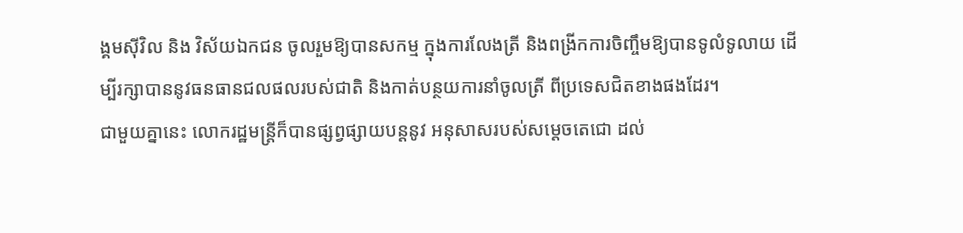ង្គមស៊ីវិល និង វិស័យឯកជន ចូលរួមឱ្យបានសកម្ម ក្នុងការលែងត្រី និងពង្រីកការចិញ្ចឹមឱ្យបានទូលំទូលាយ ដើម្បីរក្សាបាននូវធនធានជលផលរបស់ជាតិ និងកាត់បន្ថយការនាំចូលត្រី ពីប្រទេសជិតខាងផងដែរ។
ជាមួយគ្នានេះ លោករដ្ឋមន្រ្តីក៏បានផ្សព្វផ្សាយបន្តនូវ អនុសាសរបស់សម្តេចតេជោ ដល់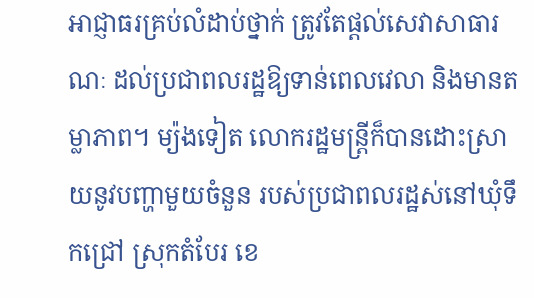អាជ្ញាធរគ្រប់លំដាប់ថ្នាក់ ត្រូវតែផ្តល់សេវាសាធារណៈ ដល់ប្រជាពលរដ្ឋឱ្យទាន់ពេលវេលា និងមានតម្លាភាព។ ម្យ៉ងទៀត លោករដ្ឋមន្ត្រីក៏បានដោះស្រាយនូវបញ្ហាមួយចំនួន របស់ប្រជាពលរដ្ឋស់នៅឃុំទឹកជ្រៅ ស្រុកតំបែរ ខេ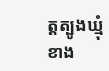ត្តត្បូងឃ្មុំ ខាង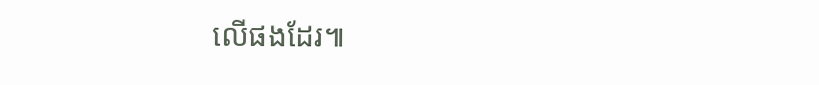លើផងដែរ៕